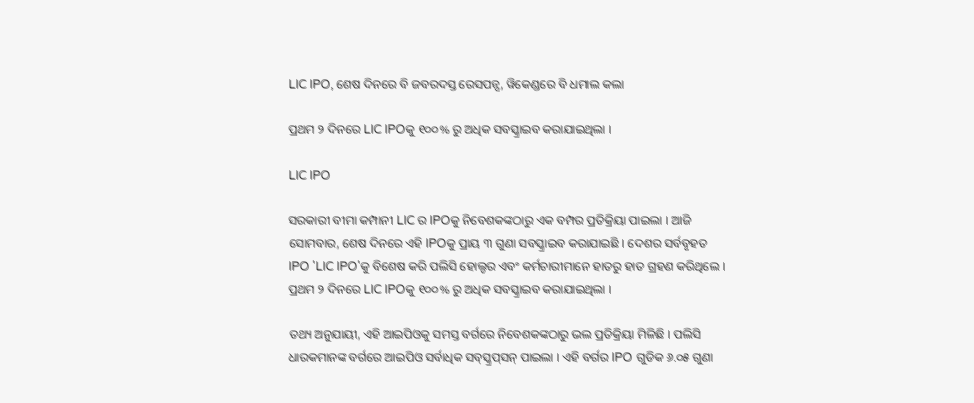LIC IPO, ଶେଷ ଦିନରେ ବି ଜବରଦସ୍ତ ରେସପନ୍ସ, ୱିକେଣ୍ଡରେ ବି ଧମାଲ କଲା

ପ୍ରଥମ ୨ ଦିନରେ LIC IPOକୁ ୧୦୦% ରୁ ଅଧିକ ସବସ୍କ୍ରାଇବ କରାଯାଇଥିଲା ।

LIC IPO

ସରକାରୀ ବୀମା କମ୍ପାନୀ LIC ର IPOକୁ ନିବେଶକଙ୍କଠାରୁ ଏକ ବମ୍ପର ପ୍ରତିକ୍ରିୟା ପାଇଲା । ଆଜି ସୋମବାର, ଶେଷ ଦିନରେ ଏହି IPOକୁ ପ୍ରାୟ ୩ ଗୁଣା ସବସ୍କ୍ରାଇବ କରାଯାଇଛି । ଦେଶର ସର୍ବବୃହତ IPO 'LIC IPO'କୁ ବିଶେଷ କରି ପଲିସି ହୋଲ୍ଡର ଏବଂ କର୍ମଚାରୀମାନେ ହାତରୁ ହାତ ଗ୍ରହଣ କରିଥିଲେ । ପ୍ରଥମ ୨ ଦିନରେ LIC IPOକୁ ୧୦୦% ରୁ ଅଧିକ ସବସ୍କ୍ରାଇବ କରାଯାଇଥିଲା ।

ତଥ୍ୟ ଅନୁଯାୟୀ, ଏହି ଆଇପିଓକୁ ସମସ୍ତ ବର୍ଗରେ ନିବେଶକଙ୍କଠାରୁ ଭଲ ପ୍ରତିକ୍ରିୟା ମିଳିଛି । ପଲିସି ଧାରକମାନଙ୍କ ବର୍ଗରେ ଆଇପିଓ ସର୍ବାଧିକ ସବ୍‌ସ୍କ୍ରପ୍‌ସନ୍‌ ପାଇଲା । ଏହି ବର୍ଗର IPO ଗୁଡିକ ୬.୦୫ ଗୁଣା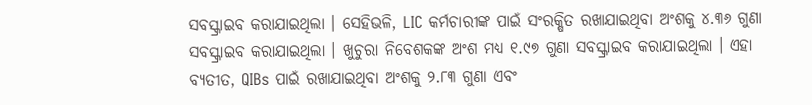ସବସ୍କ୍ରାଇବ କରାଯାଇଥିଲା । ସେହିଭଳି, LIC କର୍ମଚାରୀଙ୍କ ପାଇଁ ସଂରକ୍ଷିତ ରଖାଯାଇଥିବା ଅଂଶକୁ ୪.୩୬ ଗୁଣା ସବସ୍କ୍ରାଇବ କରାଯାଇଥିଲା । ଖୁଚୁରା ନିବେଶକଙ୍କ ଅଂଶ ମଧ୍ୟ ୧.୯୭ ଗୁଣା ସବସ୍କ୍ରାଇବ କରାଯାଇଥିଲା । ଏହା ବ୍ୟତୀତ, QIBs ପାଇଁ ରଖାଯାଇଥିବା ଅଂଶକୁ ୨.୮୩ ଗୁଣା ଏବଂ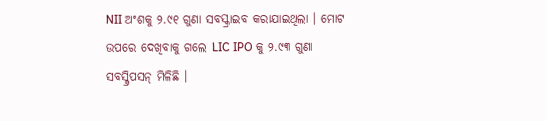NII ଅଂଶକୁ ୨.୯୧ ଗୁଣା ସବସ୍କ୍ରାଇବ କରାଯାଇଥିଲା । ମୋଟ ଉପରେ ଦେଖିବାକୁ ଗଲେ LIC IPO କୁ ୨.୯୩ ଗୁଣା ସବସ୍କ୍ରିପସନ୍ ମିଳିଛି ।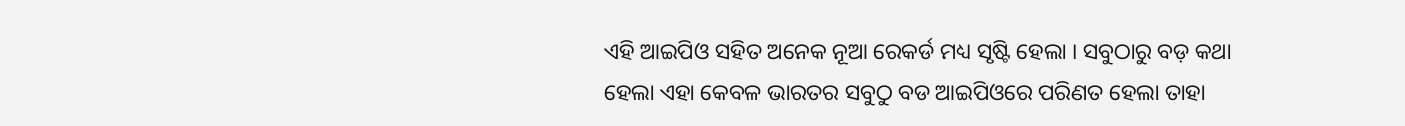ଏହି ଆଇପିଓ ସହିତ ଅନେକ ନୂଆ ରେକର୍ଡ ମଧ୍ୟ ସୃଷ୍ଟି ହେଲା । ସବୁଠାରୁ ବଡ଼ କଥା ହେଲା ଏହା କେବଳ ଭାରତର ସବୁଠୁ ବଡ ଆଇପିଓରେ ପରିଣତ ହେଲା ତାହା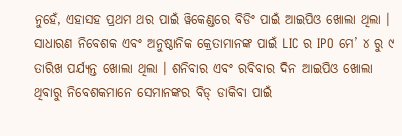ନୁହେଁ, ଏହାସହ ପ୍ରଥମ ଥର ପାଇଁ ୱିକେଣ୍ଡରେ ବିଡିଂ ପାଇଁ ଆଇପିଓ ଖୋଲା ଥିଲା । ସାଧାରଣ ନିବେଶକ ଏବଂ ଅନୁଷ୍ଠାନିକ କ୍ରେତାମାନଙ୍କ ପାଇଁ LIC ର IPO ମେ’ ୪ ରୁ ୯ ତାରିଖ ପର୍ଯ୍ୟନ୍ତ ଖୋଲା ଥିଲା । ଶନିବାର ଏବଂ ରବିବାର ଦିନ ଆଇପିଓ ଖୋଲା ଥିବାରୁ ନିବେଶକମାନେ ସେମାନଙ୍କର ବିଡ୍ ଡାକିବା ପାଇଁ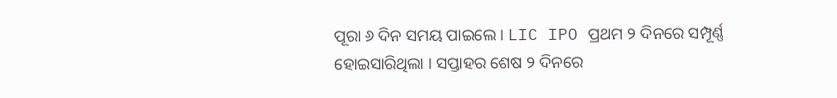ପୂରା ୬ ଦିନ ସମୟ ପାଇଲେ । LIC IPO ପ୍ରଥମ ୨ ଦିନରେ ସମ୍ପୂର୍ଣ୍ଣ ହୋଇସାରିଥିଲା । ସପ୍ତାହର ଶେଷ ୨ ଦିନରେ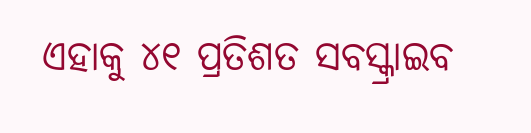ଏହାକୁ ୪୧ ପ୍ରତିଶତ ସବସ୍କ୍ରାଇବ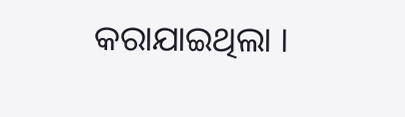କରାଯାଇଥିଲା ।